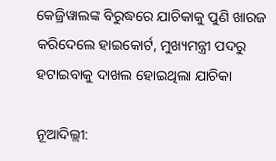କେଜ୍ରିୱାଲଙ୍କ ବିରୁଦ୍ଧରେ ଯାଚିକାକୁ ପୁଣି ଖାରଜ କରିଦେଲେ ହାଇକୋର୍ଟ, ମୁଖ୍ୟମନ୍ତ୍ରୀ ପଦରୁ ହଟାଇବାକୁ ଦାଖଲ ହୋଇଥିଲା ଯାଚିକା

ନୂଆଦିଲ୍ଲୀ: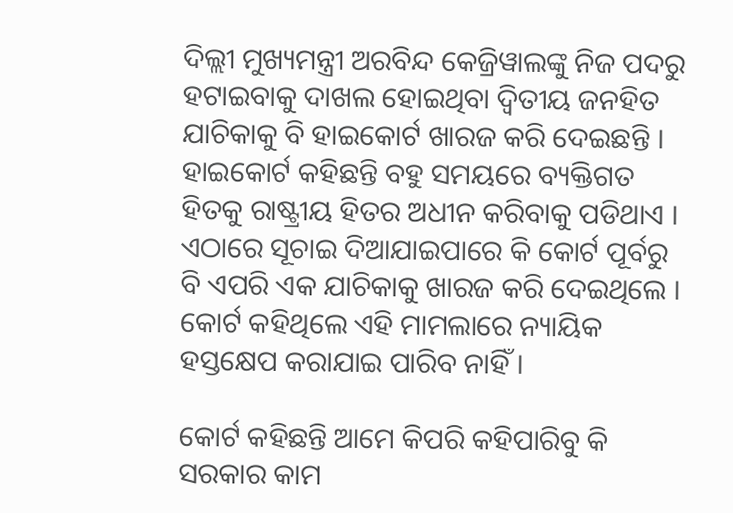ଦିଲ୍ଲୀ ମୁଖ୍ୟମନ୍ତ୍ରୀ ଅରବିନ୍ଦ କେଜ୍ରିୱାଲଙ୍କୁ ନିଜ ପଦରୁ ହଟାଇବାକୁ ଦାଖଲ ହୋଇଥିବା ଦ୍ୱିତୀୟ ଜନହିତ ଯାଚିକାକୁ ବି ହାଇକୋର୍ଟ ଖାରଜ କରି ଦେଇଛନ୍ତି । ହାଇକୋର୍ଟ କହିଛନ୍ତି ବହୁ ସମୟରେ ବ୍ୟକ୍ତିଗତ ହିତକୁ ରାଷ୍ଟ୍ରୀୟ ହିତର ଅଧୀନ କରିବାକୁ ପଡିଥାଏ । ଏଠାରେ ସୂଚାଇ ଦିଆଯାଇପାରେ କି କୋର୍ଟ ପୂର୍ବରୁ ବି ଏପରି ଏକ ଯାଚିକାକୁ ଖାରଜ କରି ଦେଇଥିଲେ । କୋର୍ଟ କହିଥିଲେ ଏହି ମାମଲାରେ ନ୍ୟାୟିକ ହସ୍ତକ୍ଷେପ କରାଯାଇ ପାରିବ ନାହିଁ ।

କୋର୍ଟ କହିଛନ୍ତି ଆମେ କିପରି କହିପାରିବୁ କି ସରକାର କାମ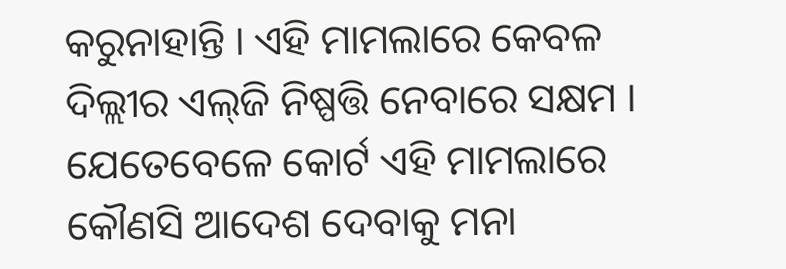କରୁନାହାନ୍ତି । ଏହି ମାମଲାରେ କେବଳ ଦିଲ୍ଲୀର ଏଲ୍‌ଜି ନିଷ୍ପତ୍ତି ନେବାରେ ସକ୍ଷମ । ଯେତେବେଳେ କୋର୍ଟ ଏହି ମାମଲାରେ କୌଣସି ଆଦେଶ ଦେବାକୁ ମନା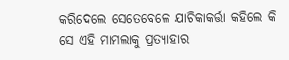କରିଦେଲେ ସେତେବେଳେ ଯାଚିକାକର୍ତ୍ତା କହିଲେ କି ସେ ଏହି ମାମଲାକୁ ପ୍ରତ୍ୟାହାର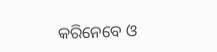କରିନେବେ ଓ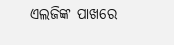ଏଲଜିଙ୍କ ପାଖରେ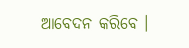ଆବେଦନ କରିବେ ।